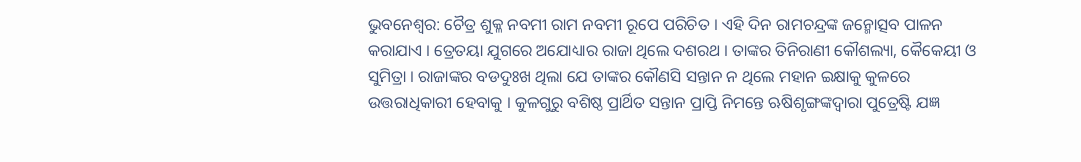ଭୁବନେଶ୍ୱର: ଚୈତ୍ର ଶୁକ୍ଳ ନବମୀ ରାମ ନବମୀ ରୂପେ ପରିଚିତ । ଏହି ଦିନ ରାମଚନ୍ଦ୍ରଙ୍କ ଜନ୍ମୋତ୍ସବ ପାଳନ କରାଯାଏ । ତ୍ରେତୟା ଯୁଗରେ ଅଯୋଧ୍ୟାର ରାଜା ଥିଲେ ଦଶରଥ । ତାଙ୍କର ତିନିରାଣୀ କୌଶଲ୍ୟା, କୈକେୟୀ ଓ ସୁମିତ୍ରା । ରାଜାଙ୍କର ବଡଦୁଃଖ ଥିଲା ଯେ ତାଙ୍କର କୌଣସି ସନ୍ତାନ ନ ଥିଲେ ମହାନ ଇକ୍ଷାକୁ କୁଳରେ ଉତ୍ତରାଧିକାରୀ ହେବାକୁ । କୁଳଗୁରୁ ବଶିଷ୍ଠ ପ୍ରାର୍ଥିତ ସନ୍ତାନ ପ୍ରାପ୍ତି ନିମନ୍ତେ ଋଷିଶୃଙ୍ଗଙ୍କଦ୍ୱାରା ପୁତ୍ରେଷ୍ଟି ଯଜ୍ଞ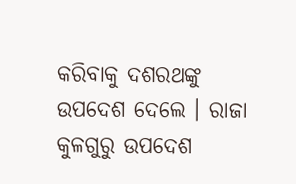କରିବାକୁ ଦଶରଥଙ୍କୁ ଉପଦେଶ ଦେଲେ । ରାଜା କୁଳଗୁରୁ ଉପଦେଶ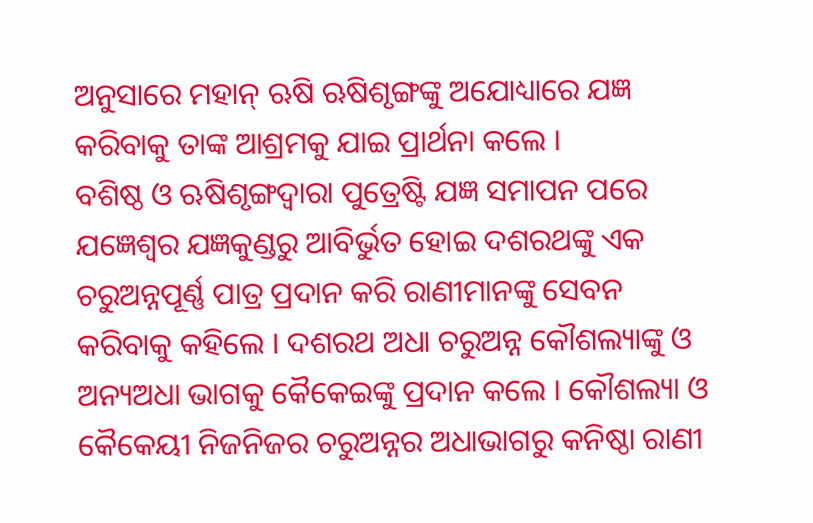ଅନୁସାରେ ମହାନ୍ ଋଷି ଋଷିଶୃଙ୍ଗଙ୍କୁ ଅଯୋଧ୍ୟାରେ ଯଜ୍ଞ କରିବାକୁ ତାଙ୍କ ଆଶ୍ରମକୁ ଯାଇ ପ୍ରାର୍ଥନା କଲେ ।
ବଶିଷ୍ଠ ଓ ଋଷିଶୃଙ୍ଗଦ୍ୱାରା ପୁତ୍ରେଷ୍ଟି ଯଜ୍ଞ ସମାପନ ପରେ ଯଜ୍ଞେଶ୍ୱର ଯଜ୍ଞକୁଣ୍ଡରୁ ଆବିର୍ଭୁତ ହୋଇ ଦଶରଥଙ୍କୁ ଏକ ଚରୁଅନ୍ନପୂର୍ଣ୍ଣ ପାତ୍ର ପ୍ରଦାନ କରି ରାଣୀମାନଙ୍କୁ ସେବନ କରିବାକୁ କହିଲେ । ଦଶରଥ ଅଧା ଚରୁଅନ୍ନ କୌଶଲ୍ୟାଙ୍କୁ ଓ ଅନ୍ୟଅଧା ଭାଗକୁ କୈକେଇଙ୍କୁ ପ୍ରଦାନ କଲେ । କୌଶଲ୍ୟା ଓ କୈକେୟୀ ନିଜନିଜର ଚରୁଅନ୍ନର ଅଧାଭାଗରୁ କନିଷ୍ଠା ରାଣୀ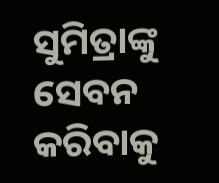ସୁମିତ୍ରାଙ୍କୁ ସେବନ କରିବାକୁ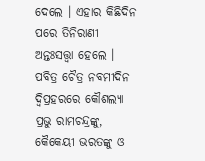ଦେଲେ । ଏହାର କିଛିଦିନ ପରେ ତିନିରାଣୀ ଅନ୍ତଃସତ୍ତ୍ୱା ହେଲେ । ପବିତ୍ର ଚୈତ୍ର ନବମୀଦିନ ଦ୍ୱିପ୍ରହରରେ କୌଶଲ୍ୟା ପ୍ରଭୁ ରାମଚନ୍ଦ୍ରଙ୍କୁ, କୈକେୟୀ ଭରତଙ୍କୁ ଓ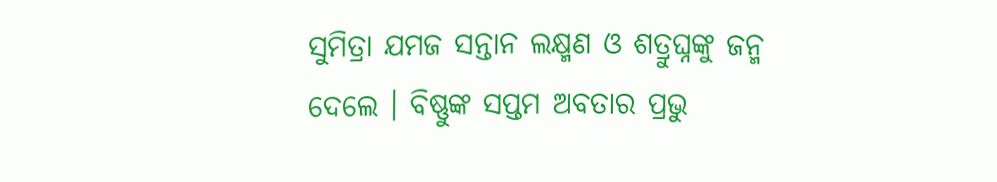ସୁମିତ୍ରା ଯମଜ ସନ୍ତାନ ଲକ୍ଷ୍ମଣ ଓ ଶତ୍ରୁଘ୍ନଙ୍କୁ ଜନ୍ମ ଦେଲେ । ବିଷ୍ଣୁଙ୍କ ସପ୍ତମ ଅବତାର ପ୍ରଭୁ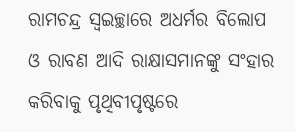ରାମଚନ୍ଦ୍ର ସ୍ୱଇଚ୍ଛାରେ ଅଧର୍ମର ବିଲୋପ ଓ ରାବଣ ଆଦି ରାକ୍ଷାସମାନଙ୍କୁ ସଂହାର କରିବାକୁ ପୃଥିବୀପୃଷ୍ଟରେ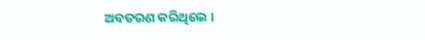ଅବତରଣ କରିଥିଲେ ।